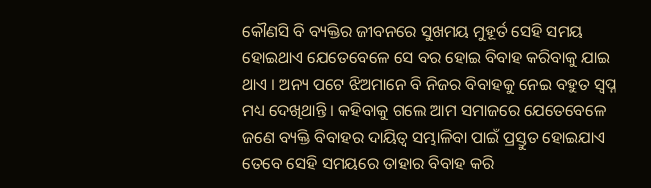କୌଣସି ବି ବ୍ୟକ୍ତିର ଜୀବନରେ ସୁଖମୟ ମୁହୂର୍ତ ସେହି ସମୟ ହୋଇଥାଏ ଯେତେବେଳେ ସେ ବର ହୋଇ ବିବାହ କରିବାକୁ ଯାଇ ଥାଏ । ଅନ୍ୟ ପଟେ ଝିଅମାନେ ବି ନିଜର ବିବାହକୁ ନେଇ ବହୁତ ସ୍ଵପ୍ନ ମଧ୍ୟ ଦେଖିଥାନ୍ତି । କହିବାକୁ ଗଲେ ଆମ ସମାଜରେ ଯେତେବେଳେ ଜଣେ ବ୍ୟକ୍ତି ବିବାହର ଦାୟିତ୍ଵ ସମ୍ଭାଳିବା ପାଇଁ ପ୍ରସ୍ତୁତ ହୋଇଯାଏ ତେବେ ସେହି ସମୟରେ ତାହାର ବିବାହ କରି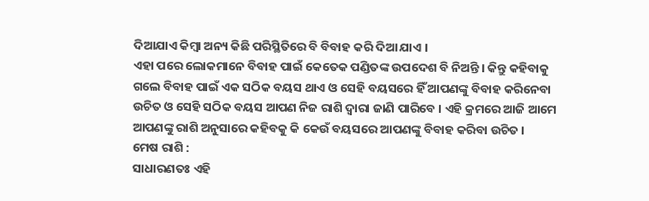ଦିଆଯାଏ କିମ୍ବା ଅନ୍ୟ କିଛି ପରିସ୍ଥିତିରେ ବି ବିବାହ କରି ଦିଆ ଯାଏ ।
ଏହା ପରେ ଲୋକମାନେ ବିବାହ ପାଇଁ କେତେକ ପଣ୍ଡିତଙ୍କ ଉପଦେଶ ବି ନିଅନ୍ତି । କିନ୍ତୁ କହିବାକୁ ଗଲେ ବିବାହ ପାଇଁ ଏକ ସଠିକ ବୟସ ଥାଏ ଓ ସେହି ବୟସରେ ହିଁ ଆପଣଙ୍କୁ ବିବାହ କରିନେବା ଉଚିତ ଓ ସେହି ସଠିକ ବୟସ ଆପଣ ନିଜ ରାଶି ଦ୍ଵାରା ଜାଣି ପାରିବେ । ଏହି କ୍ରମରେ ଆଜି ଆମେ ଆପଣଙ୍କୁ ରାଶି ଅନୁସାରେ କହିବକୁ କି କେଉଁ ବୟସରେ ଆପଣଙ୍କୁ ବିବାହ କରିବା ଉଚିତ ।
ମେଷ ରାଶି :
ସାଧାରଣତଃ ଏହି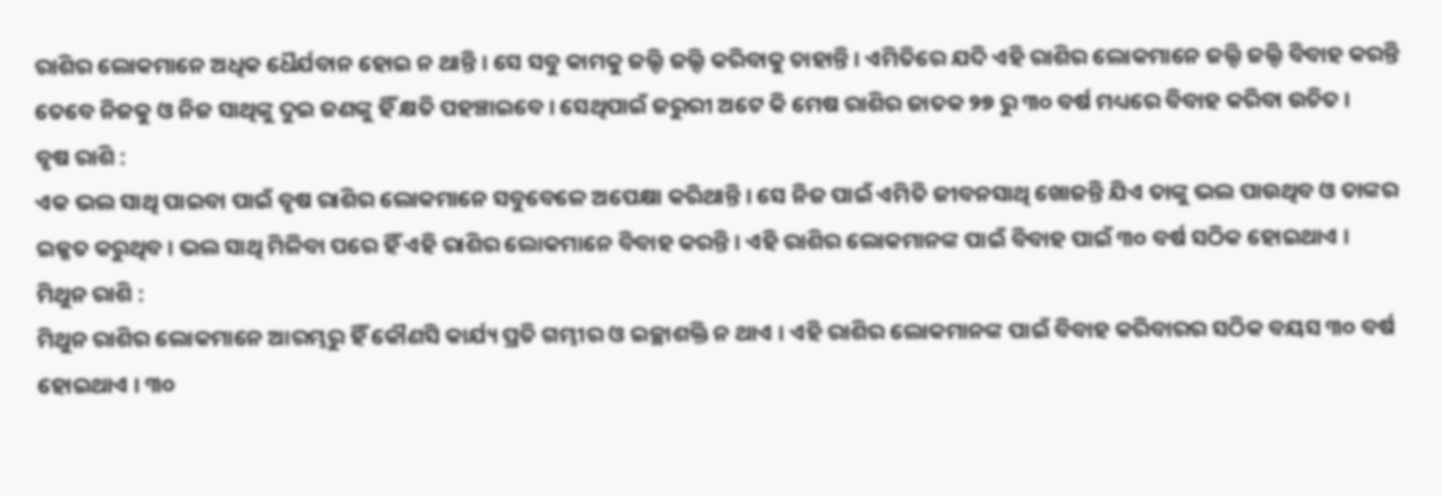ରାଶିର ଲୋକମାନେ ଅଧିକ ଧୈର୍ଯବାନ ହୋଇ ନ ଥାନ୍ତି । ସେ ସବୁ କାମକୁ ଜଲ୍ଦି ଜଲ୍ଦି କରିବାକୁ ଚାହାନ୍ତି । ଏମିତିରେ ଯଦି ଏହି ରାଶିର ଲୋକମାନେ ଜଲ୍ଦି ଜଲ୍ଦି ବିବାହ କରନ୍ତି ତେବେ ନିଜକୁ ଓ ନିଜ ସାଥିଙ୍କୁ ଦୁଇ ଜଣଙ୍କୁ ହିଁ କ୍ଷତି ପହଞ୍ଚାଇବେ । ସେଥିପାଇଁ ଜରୁରୀ ଅଟେ କି ମେଷ ରାଶିର ଜାତକ ୨୭ ରୁ ୩୦ ବର୍ଷ ମଧ୍ୟରେ ବିବାହ କରିବା ଉଚିତ ।
ବୃଷ ରାଶି :
ଏକ ଭଲ ସାଥି ପାଇବା ପାଇଁ ବୃଷ ରାଶିର ଲୋକମାନେ ସବୁବେଳେ ଅପେକ୍ଷା କରିଥାନ୍ତି । ସେ ନିଜ ପାଇଁ ଏମିତି ଜୀବନସାଥି ଖୋଜନ୍ତି ଯିଏ ତାଙ୍କୁ ଭଲ ପାଉଥିବ ଓ ତାଙ୍କର ଇଜ୍ଜତ କରୁଥିବ । ଭଲ ସାଥି ମିଳିବା ପରେ ହିଁ ଏହି ରାଶିର ଲୋକମାନେ ବିବାହ କରନ୍ତି । ଏହି ରାଶିର ଲୋକମାନଙ୍କ ପାଇଁ ବିବାହ ପାଇଁ ୩୦ ବର୍ଷ ସଠିକ ହୋଇଥାଏ ।
ମିଥୁନ ରାଶି :
ମିଥୁନ ରାଶିର ଲୋକମାନେ ଆରମ୍ଭରୁ ହିଁ କୌଣସି କାର୍ଯ୍ୟ ପ୍ରତି ଗମ୍ଭୀର ଓ ଇଚ୍ଛାଶକ୍ତି ନ ଥାଏ । ଏହି ରାଶିର ଲୋକମାନଙ୍କ ପାଇଁ ବିବାହ କରିବାରର ସଠିକ ବୟସ ୩୦ ବର୍ଷ ହୋଇଥାଏ । ୩୦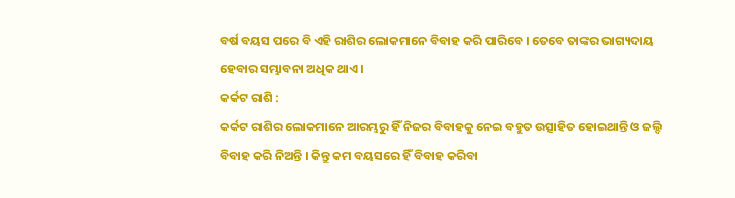ବର୍ଷ ବୟସ ପରେ ବି ଏହି ରାଶିର ଲୋକମାନେ ବିବାହ କରି ପାରିବେ । ତେବେ ତାଙ୍କର ଭାଗ୍ୟଦାୟ ହେବାର ସମ୍ଭାବନା ଅଧିକ ଥାଏ ।
କର୍କଟ ରାଶି :
କର୍କଟ ରାଶିର ଲୋକମାନେ ଆରମ୍ଭରୁ ହିଁ ନିଜର ବିବାହକୁ ନେଇ ବହୁତ ଉତ୍ସାହିତ ହୋଇଥାନ୍ତି ଓ ଜଲ୍ଦି ବିବାହ କରି ନିଅନ୍ତି । କିନ୍ତୁ କମ ବୟସରେ ହିଁ ବିବାହ କରିବା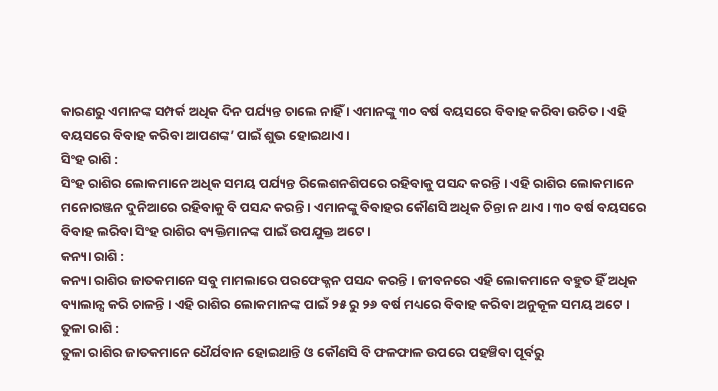କାରଣରୁ ଏମାନଙ୍କ ସମ୍ପର୍କ ଅଧିକ ଦିନ ପର୍ଯ୍ୟନ୍ତ ଚାଲେ ନାହିଁ । ଏମାନଙ୍କୁ ୩୦ ବର୍ଷ ବୟସରେ ବିବାହ କରିବା ଉଚିତ । ଏହି ବୟସରେ ବିବାହ କରିବା ଆପଣଙ୍କ’ ପାଇଁ ଶୁଭ ହୋଇଥାଏ ।
ସିଂହ ରାଶି :
ସିଂହ ରାଶିର ଲୋକମାନେ ଅଧିକ ସମୟ ପର୍ଯ୍ୟନ୍ତ ରିଲେଶନଶିପରେ ରହିବାକୁ ପସନ୍ଦ କରନ୍ତି । ଏହି ରାଶିର ଲୋକମାନେ ମନୋରଞ୍ଜନ ଦୁନିଆରେ ରହିବାକୁ ବି ପସନ୍ଦ କରନ୍ତି । ଏମାନଙ୍କୁ ବିବାହର କୌଣସି ଅଧିକ ଚିନ୍ତା ନ ଥାଏ । ୩୦ ବର୍ଷ ବୟସରେ ବିବାହ ଲରିବା ସିଂହ ରାଶିର ବ୍ୟକ୍ତିମାନଙ୍କ ପାଇଁ ଉପଯୁକ୍ତ ଅଟେ ।
କନ୍ୟା ରାଶି :
କନ୍ୟା ରାଶିର ଜାତକମାନେ ସବୁ ମାମଲାରେ ପରଫେକ୍ଶନ ପସନ୍ଦ କରନ୍ତି । ଜୀବନରେ ଏହି ଲୋକମାନେ ବହୁତ ହିଁ ଅଧିକ ବ୍ୟାଲାନ୍ସ କରି ଚାଳନ୍ତି । ଏହି ରାଶିର ଲୋକମାନଙ୍କ ପାଇଁ ୨୫ ରୁ ୨୬ ବର୍ଷ ମଧ୍ୟରେ ବିବାହ କରିବା ଅନୁକୂଳ ସମୟ ଅଟେ ।
ତୁଳା ରାଶି :
ତୁଳା ରାଶିର ଜାତକମାନେ ଧୈର୍ଯବାନ ହୋଇଥାନ୍ତି ଓ କୌଣସି ବି ଫଳଫାଳ ଉପରେ ପହଞ୍ଚିବା ପୂର୍ବରୁ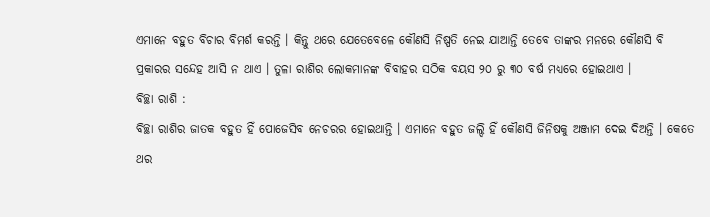ଏମାନେ ବହୁତ ବିଚାର ବିମର୍ଶ କରନ୍ତି । କିନ୍ତୁ ଥରେ ଯେତେବେଳେ କୌଣସି ନିଷ୍ପତି ନେଇ ଯାଆନ୍ତି ତେବେ ତାଙ୍କର ମନରେ କୌଣସି ବି ପ୍ରକାରର ସନ୍ଦେହ ଆସି ନ ଥାଏ । ତୁଳା ରାଶିର ଲୋକମାନଙ୍କ ବିବାହର ସଠିକ ବୟସ ୨୦ ରୁ ୩୦ ବର୍ଷ ମଧ୍ୟରେ ହୋଇଥାଏ ।
ବିଚ୍ଛା ରାଶି :
ବିଚ୍ଛା ରାଶିର ଜାତକ ବହୁତ ହିଁ ପୋଜେସିବ ନେଚରର ହୋଇଥାନ୍ତି । ଏମାନେ ବହୁତ ଜଲ୍ଦି ହିଁ କୌଣସି ଜିନିଷକୁ ଅଞ୍ଜାମ ଦେଇ ଦିଅନ୍ତି । କେତେ ଥର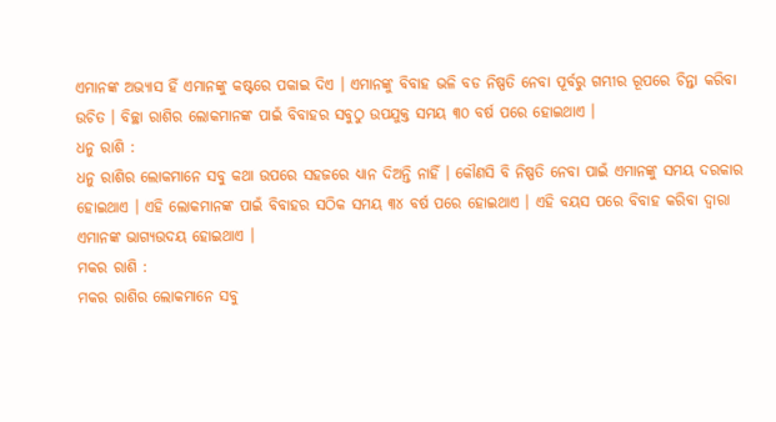ଏମାନଙ୍କ ଅଭ୍ୟାସ ହିଁ ଏମାନଙ୍କୁ କଷ୍ଟରେ ପକାଇ ଦିଏ । ଏମାନଙ୍କୁ ବିବାହ ଭଳି ବଡ ନିଷ୍ପତି ନେବା ପୂର୍ବରୁ ଗମ୍ଭୀର ରୂପରେ ଚିନ୍ତା କରିବା ଉଚିତ । ବିଚ୍ଛା ରାଶିର ଲୋକମାନଙ୍କ ପାଇଁ ବିବାହର ସବୁଠୁ ଉପଯୁକ୍ତ ସମୟ ୩୦ ବର୍ଷ ପରେ ହୋଇଥାଏ ।
ଧନୁ ରାଶି :
ଧନୁ ରାଶିର ଲୋକମାନେ ସବୁ କଥା ଉପରେ ସହଜରେ ଧ୍ୟାନ ଦିଅନ୍ତି ନାହିଁ । କୌଣସି ବି ନିଷ୍ପତି ନେବା ପାଇଁ ଏମାନଙ୍କୁ ସମୟ ଦରକାର ହୋଇଥାଏ । ଏହି ଲୋକମାନଙ୍କ ପାଇଁ ବିବାହର ସଠିକ ସମୟ ୩୪ ବର୍ଷ ପରେ ହୋଇଥାଏ । ଏହି ବୟସ ପରେ ବିବାହ କରିବା ଦ୍ଵାରା ଏମାନଙ୍କ ଭାଗ୍ୟଉଦୟ ହୋଇଥାଏ ।
ମକର ରାଶି :
ମକର ରାଶିର ଲୋକମାନେ ସବୁ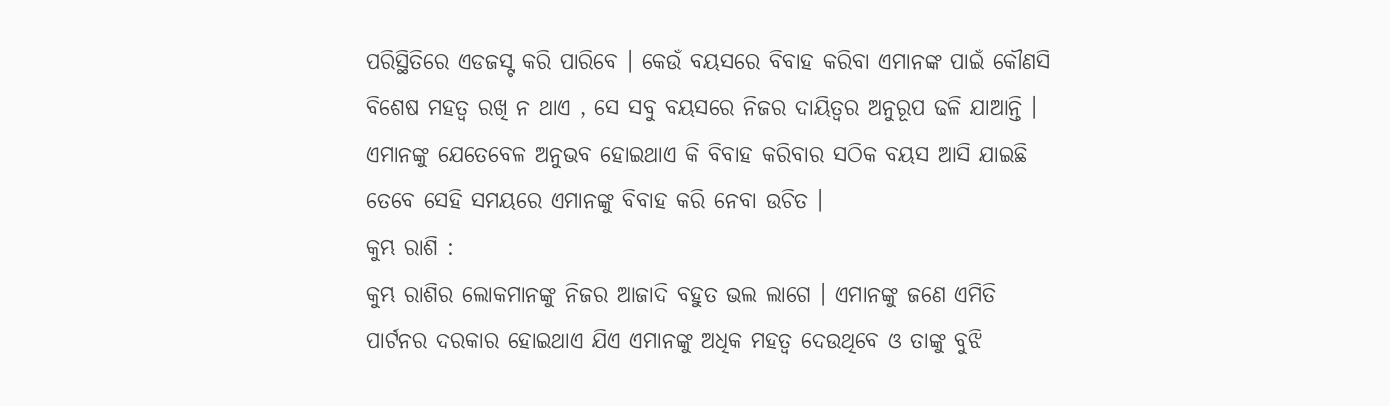ପରିସ୍ଥିତିରେ ଏଡଜସ୍ଟ କରି ପାରିବେ । କେଉଁ ବୟସରେ ବିବାହ କରିବା ଏମାନଙ୍କ ପାଇଁ କୌଣସି ବିଶେଷ ମହତ୍ଵ ରଖି ନ ଥାଏ , ସେ ସବୁ ବୟସରେ ନିଜର ଦାୟିତ୍ଵର ଅନୁରୂପ ଢଳି ଯାଆନ୍ତି । ଏମାନଙ୍କୁ ଯେତେବେଳ ଅନୁଭବ ହୋଇଥାଏ କି ବିବାହ କରିବାର ସଠିକ ବୟସ ଆସି ଯାଇଛି ତେବେ ସେହି ସମୟରେ ଏମାନଙ୍କୁ ବିବାହ କରି ନେବା ଉଚିତ ।
କୁମ୍ଭ ରାଶି :
କୁମ୍ଭ ରାଶିର ଲୋକମାନଙ୍କୁ ନିଜର ଆଜାଦି ବହୁତ ଭଲ ଲାଗେ । ଏମାନଙ୍କୁ ଜଣେ ଏମିତି ପାର୍ଟନର ଦରକାର ହୋଇଥାଏ ଯିଏ ଏମାନଙ୍କୁ ଅଧିକ ମହତ୍ଵ ଦେଉଥିବେ ଓ ତାଙ୍କୁ ବୁଝି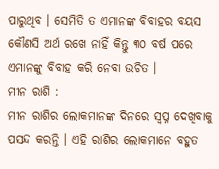ପାରୁଥିବ । ସେମିତି ତ ଏମାନଙ୍କ ବିବାହର ବୟସ କୌଣସି ଅର୍ଥ ରଖେ ନାହିଁ କିନ୍ତୁ ୩୦ ବର୍ଷ ପରେ ଏମାନଙ୍କୁ ବିବାହ କରି ନେବା ଉଚିତ ।
ମୀନ ରାଶି :
ମୀନ ରାଶିର ଲୋକମାନଙ୍କ ଦିନରେ ସ୍ଵପ୍ନ ଦେଖିବାକୁ ପସନ୍ଦ କରନ୍ତି । ଏହି ରାଶିର ଲୋକମାନେ ବହୁତ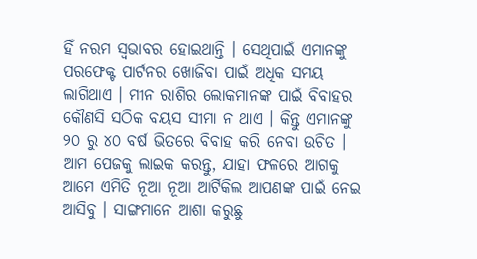ହିଁ ନରମ ସ୍ଵଭାବର ହୋଇଥାନ୍ତି । ସେଥିପାଇଁ ଏମାନଙ୍କୁ ପରଫେକ୍ଟ ପାର୍ଟନର ଖୋଜିବା ପାଇଁ ଅଧିକ ସମୟ ଲାଗିଥାଏ । ମୀନ ରାଶିର ଲୋକମାନଙ୍କ ପାଇଁ ବିବାହର କୌଣସି ସଠିକ ବୟସ ସୀମା ନ ଥାଏ । କିନ୍ତୁ ଏମାନଙ୍କୁ ୨୦ ରୁ ୪୦ ବର୍ଷ ଭିତରେ ବିବାହ କରି ନେବା ଉଚିତ ।
ଆମ ପେଜକୁ ଲାଇକ କରନ୍ତୁ, ଯାହା ଫଳରେ ଆଗକୁ ଆମେ ଏମିତି ନୂଆ ନୂଆ ଆର୍ଟିକିଲ ଆପଣଙ୍କ ପାଇଁ ନେଇ ଆସିବୁ । ସାଙ୍ଗମାନେ ଆଶା କରୁଛୁ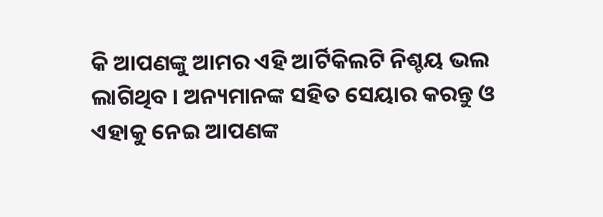କି ଆପଣଙ୍କୁ ଆମର ଏହି ଆର୍ଟିକିଲଟି ନିଶ୍ଚୟ ଭଲ ଲାଗିଥିବ । ଅନ୍ୟମାନଙ୍କ ସହିତ ସେୟାର କରନ୍ତୁ ଓ ଏହାକୁ ନେଇ ଆପଣଙ୍କ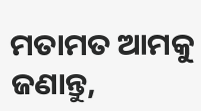ମତାମତ ଆମକୁ ଜଣାନ୍ତୁ,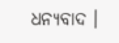ଧନ୍ୟବାଦ ।